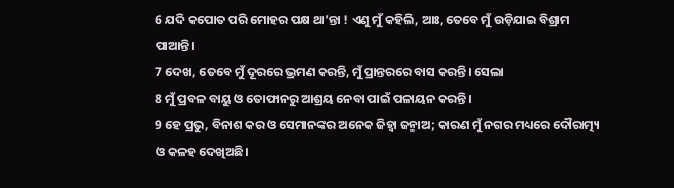6 ଯଦି କପୋତ ପରି ମୋହର ପକ୍ଷ ଥା’ନ୍ତା ! ଏଣୁ ମୁଁ କହିଲି, ଆଃ, ତେବେ ମୁଁ ଉଡ଼ିଯାଇ ବିଶ୍ରାମ ପାଆନ୍ତି।
7 ଦେଖ, ତେବେ ମୁଁ ଦୂରରେ ଭ୍ରମଣ କରନ୍ତି, ମୁଁ ପ୍ରାନ୍ତରରେ ବାସ କରନ୍ତି। ସେଲା
8 ମୁଁ ପ୍ରବଳ ବାୟୁ ଓ ତୋଫାନରୁ ଆଶ୍ରୟ ନେବା ପାଇଁ ପଳାୟନ କରନ୍ତି।
9 ହେ ପ୍ରଭୁ, ବିନାଶ କର ଓ ସେମାନଙ୍କର ଅନେକ ଜିହ୍ୱା ଜନ୍ମାଅ; କାରଣ ମୁଁ ନଗର ମଧ୍ୟରେ ଦୌରାତ୍ମ୍ୟ ଓ କଳହ ଦେଖିଅଛି।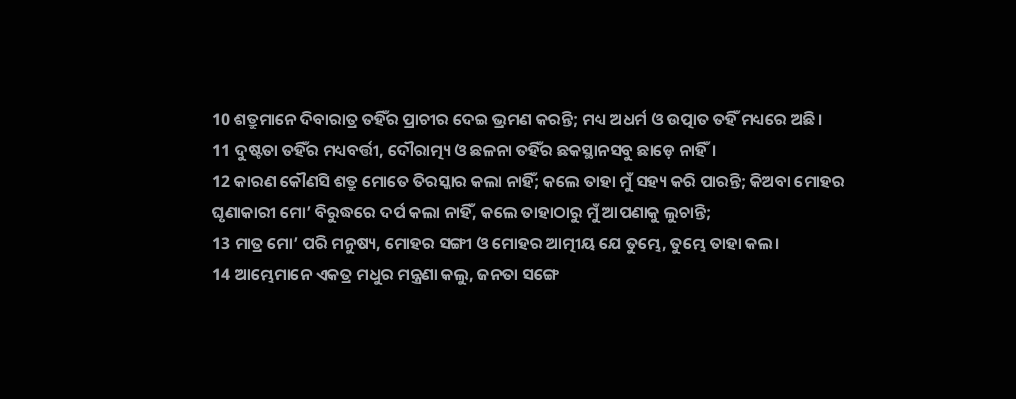10 ଶତ୍ରୁମାନେ ଦିବାରାତ୍ର ତହିଁର ପ୍ରାଚୀର ଦେଇ ଭ୍ରମଣ କରନ୍ତି; ମଧ୍ୟ ଅଧର୍ମ ଓ ଉତ୍ପାତ ତହିଁ ମଧ୍ୟରେ ଅଛି।
11 ଦୁଷ୍ଟତା ତହିଁର ମଧ୍ୟବର୍ତ୍ତୀ, ଦୌରାତ୍ମ୍ୟ ଓ ଛଳନା ତହିଁର ଛକସ୍ଥାନସବୁ ଛାଡ଼େ ନାହିଁ।
12 କାରଣ କୌଣସି ଶତ୍ରୁ ମୋତେ ତିରସ୍କାର କଲା ନାହିଁ; କଲେ ତାହା ମୁଁ ସହ୍ୟ କରି ପାରନ୍ତି; କିଅବା ମୋହର ଘୃଣାକାରୀ ମୋ’ ବିରୁଦ୍ଧରେ ଦର୍ପ କଲା ନାହିଁ, କଲେ ତାହାଠାରୁ ମୁଁ ଆପଣାକୁ ଲୁଚାନ୍ତି;
13 ମାତ୍ର ମୋ’ ପରି ମନୁଷ୍ୟ, ମୋହର ସଙ୍ଗୀ ଓ ମୋହର ଆତ୍ମୀୟ ଯେ ତୁମ୍ଭେ, ତୁମ୍ଭେ ତାହା କଲ।
14 ଆମ୍ଭେମାନେ ଏକତ୍ର ମଧୁର ମନ୍ତ୍ରଣା କଲୁ, ଜନତା ସଙ୍ଗେ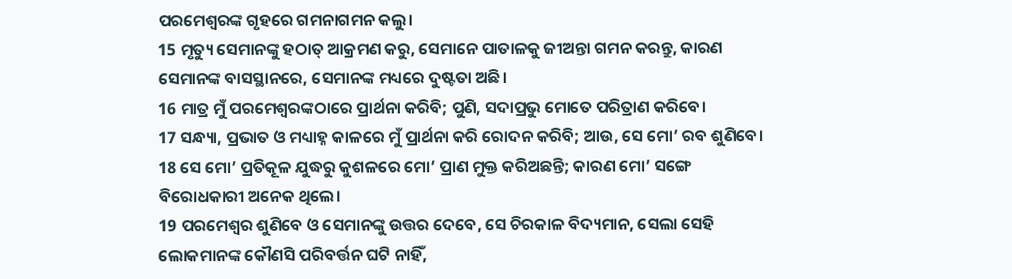ପରମେଶ୍ୱରଙ୍କ ଗୃହରେ ଗମନାଗମନ କଲୁ।
15 ମୃତ୍ୟୁ ସେମାନଙ୍କୁ ହଠାତ୍ ଆକ୍ରମଣ କରୁ, ସେମାନେ ପାତାଳକୁ ଜୀଅନ୍ତା ଗମନ କରନ୍ତୁ, କାରଣ ସେମାନଙ୍କ ବାସସ୍ଥାନରେ, ସେମାନଙ୍କ ମଧ୍ୟରେ ଦୁଷ୍ଟତା ଅଛି।
16 ମାତ୍ର ମୁଁ ପରମେଶ୍ୱରଙ୍କଠାରେ ପ୍ରାର୍ଥନା କରିବି; ପୁଣି, ସଦାପ୍ରଭୁ ମୋତେ ପରିତ୍ରାଣ କରିବେ।
17 ସନ୍ଧ୍ୟା, ପ୍ରଭାତ ଓ ମଧ୍ୟାହ୍ନ କାଳରେ ମୁଁ ପ୍ରାର୍ଥନା କରି ରୋଦନ କରିବି; ଆଉ, ସେ ମୋ’ ରବ ଶୁଣିବେ।
18 ସେ ମୋ’ ପ୍ରତିକୂଳ ଯୁଦ୍ଧରୁ କୁଶଳରେ ମୋ’ ପ୍ରାଣ ମୁକ୍ତ କରିଅଛନ୍ତି; କାରଣ ମୋ’ ସଙ୍ଗେ ବିରୋଧକାରୀ ଅନେକ ଥିଲେ।
19 ପରମେଶ୍ୱର ଶୁଣିବେ ଓ ସେମାନଙ୍କୁ ଉତ୍ତର ଦେବେ, ସେ ଚିରକାଳ ବିଦ୍ୟମାନ, ସେଲା ସେହି ଲୋକମାନଙ୍କ କୌଣସି ପରିବର୍ତ୍ତନ ଘଟି ନାହିଁ,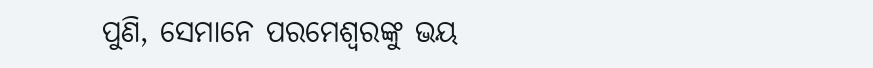ପୁଣି, ସେମାନେ ପରମେଶ୍ୱରଙ୍କୁ ଭୟ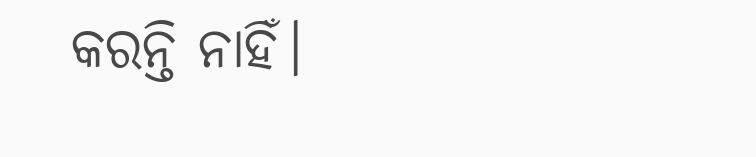କରନ୍ତି ନାହିଁ।